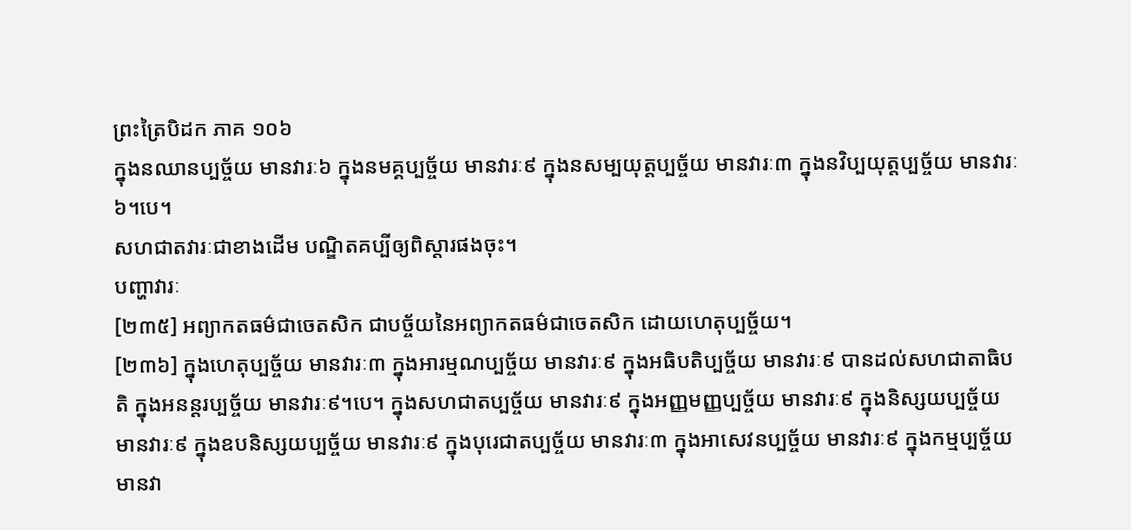ព្រះត្រៃបិដក ភាគ ១០៦
ក្នុងនឈានប្បច្ច័យ មានវារៈ៦ ក្នុងនមគ្គប្បច្ច័យ មានវារៈ៩ ក្នុងនសម្បយុត្តប្បច្ច័យ មានវារៈ៣ ក្នុងនវិប្បយុត្តប្បច្ច័យ មានវារៈ៦។បេ។
សហជាតវារៈជាខាងដើម បណ្ឌិតគប្បីឲ្យពិស្តារផងចុះ។
បញ្ហាវារៈ
[២៣៥] អព្យាកតធម៌ជាចេតសិក ជាបច្ច័យនៃអព្យាកតធម៌ជាចេតសិក ដោយហេតុប្បច្ច័យ។
[២៣៦] ក្នុងហេតុប្បច្ច័យ មានវារៈ៣ ក្នុងអារម្មណប្បច្ច័យ មានវារៈ៩ ក្នុងអធិបតិប្បច្ច័យ មានវារៈ៩ បានដល់សហជាតាធិបតិ ក្នុងអនន្តរប្បច្ច័យ មានវារៈ៩។បេ។ ក្នុងសហជាតប្បច្ច័យ មានវារៈ៩ ក្នុងអញ្ញមញ្ញប្បច្ច័យ មានវារៈ៩ ក្នុងនិស្សយប្បច្ច័យ មានវារៈ៩ ក្នុងឧបនិស្សយប្បច្ច័យ មានវារៈ៩ ក្នុងបុរេជាតប្បច្ច័យ មានវារៈ៣ ក្នុងអាសេវនប្បច្ច័យ មានវារៈ៩ ក្នុងកម្មប្បច្ច័យ មានវា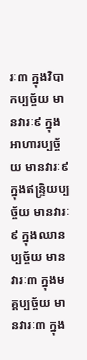រៈ៣ ក្នុងវិបាកប្បច្ច័យ មានវារៈ៩ ក្នុងអាហារប្បច្ច័យ មានវារៈ៩ ក្នុងឥន្រ្ទិយប្បច្ច័យ មានវារៈ៩ ក្នុងឈានប្បច្ច័យ មានវារៈ៣ ក្នុងមគ្គប្បច្ច័យ មានវារៈ៣ ក្នុង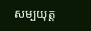សម្បយុត្ត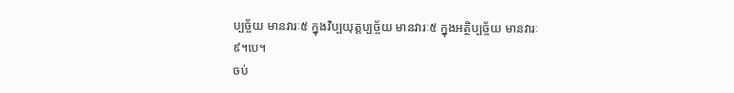ប្បច្ច័យ មានវារៈ៥ ក្នុងវិប្បយុត្តប្បច្ច័យ មានវារៈ៥ ក្នុងអត្ថិប្បច្ច័យ មានវារៈ៩។បេ។
ចប់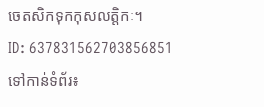ចេតសិកទុកកុសលត្តិកៈ។
ID: 637831562703856851
ទៅកាន់ទំព័រ៖